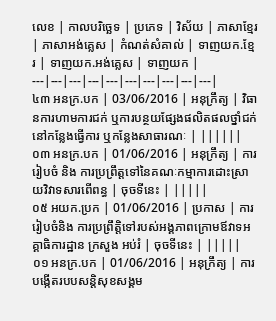លេខ | កាលបរិច្ឆេទ | ប្រភេទ | វិស័យ | ភាសាខ្មែរ | ភាសាអង់គ្លេស | កំណត់សំគាល់ | ទាញយក.ខ្មែរ | ទាញយក.អង់គ្លេស | ទាញយក |
---|---|---|---|---|---|---|---|---|---|
៤៣ អនក្រ.បក | 03/06/2016 | អនុក្រឹត្យ | វិធានការហាមការជក់ ឬការបន្ថយផ្សែងផលិតផលថ្នាំជក់នៅកន្លែងធ្វើការ ឬកន្លែងសាធារណៈ | ||||||
០៣ អនក្រ.បក | 01/06/2016 | អនុក្រឹត្យ | ការរៀបចំ និង ការប្រព្រឹត្តទៅនៃគណៈកម្មាការដោះស្រាយវិវាទសារពើពន្ធ | ចុចទីនេះ | |||||
០៥ អយក.ប្រក | 01/06/2016 | ប្រកាស | ការរៀបចំនិង ការប្រព្រឹត្តិទៅរបស់អង្គភាពក្រោមឪវាទអគ្គាធិការដ្ឋាន ក្រសួង អប់រំ | ចុចទីនេះ | |||||
០១ អនក្រ.បក | 01/06/2016 | អនុក្រឹត្យ | ការបង្កើតរបបសន្តិសុខសង្គម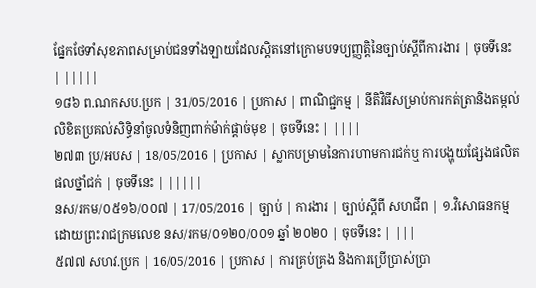ផ្នែកថែទាំសុខភាពសម្រាប់ជនទាំងឡាយដែលស្តិតនៅក្រោមបទប្យញ្ញត្តិនៃច្បាប់ស្តីពីការងារ | ចុចទីនេះ | |||||
១៨៦ ព.ណកសប.ប្រក | 31/05/2016 | ប្រកាស | ពាណិជ្ជកម្ម | នីតិវិធីសម្រាប់ការកត់ត្រានិងតម្កល់លិខិតប្រគល់សិទ្ធិនាំចូលទំនិញពាក់ម៉ាក់ផ្តាច់មុខ | ចុចទីនេះ | ||||
២៧៣ ប្រ/អបស | 18/05/2016 | ប្រកាស | ស្លាកបម្រាមនៃការហាមការជក់ឬ ការបង្ហុយផ្សែងផលិតផលថ្នាំជក់ | ចុចទីនេះ | |||||
នស/រកម/០៥១៦/០០៧ | 17/05/2016 | ច្បាប់ | ការងារ | ច្បាប់ស្តីពី សហជីព | ១.វិសោធនកម្មដោយព្រះរាជក្រមលេខ នស/រកម/០១២០/០០១ ឆ្នាំ ២០២០ | ចុចទីនេះ | |||
៥៧៧ សហវ.ប្រក | 16/05/2016 | ប្រកាស | ការគ្រប់គ្រង និងការប្រើប្រាស់ប្រា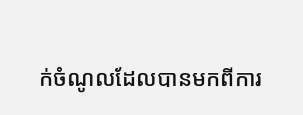ក់ចំណូលដែលបានមកពីការ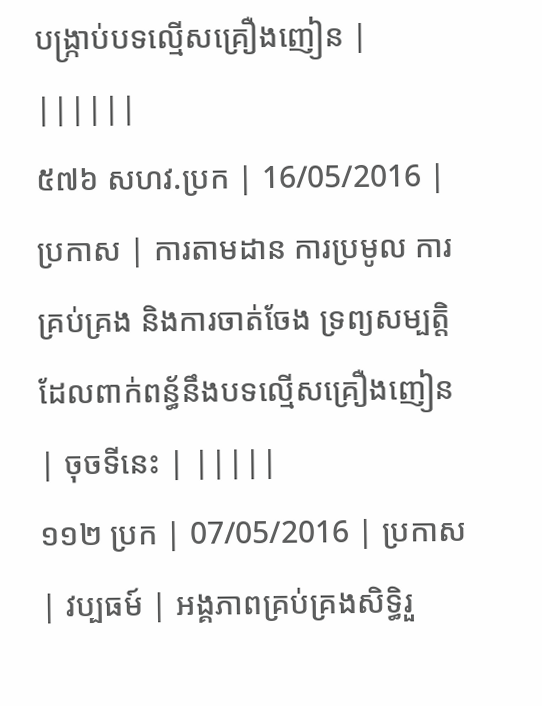បង្រ្កាប់បទល្មើសគ្រឿងញៀន | ||||||
៥៧៦ សហវ.ប្រក | 16/05/2016 | ប្រកាស | ការតាមដាន ការប្រមូល ការគ្រប់គ្រង និងការចាត់ចែង ទ្រព្យសម្បត្តិដែលពាក់ពន្ធ័នឹងបទល្មើសគ្រឿងញៀន | ចុចទីនេះ | |||||
១១២ ប្រក | 07/05/2016 | ប្រកាស | វប្បធម៍ | អង្គភាពគ្រប់គ្រងសិទ្ធិរួ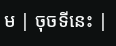ម | ចុចទីនេះ |